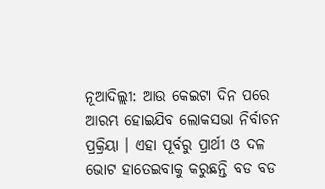ନୂଆଦିଲ୍ଲୀ: ଆଉ କେଇଟା ଦିନ ପରେ ଆରମ୍ଭ ହୋଇଯିବ ଲୋକସଭା ନିର୍ବାଚନ ପ୍ରକ୍ରିୟା । ଏହା ପୂର୍ବରୁ ପ୍ରାର୍ଥୀ ଓ ଦଳ ଭୋଟ ହାତେଇବାକୁ କରୁଛନ୍ତି ବଡ ବଡ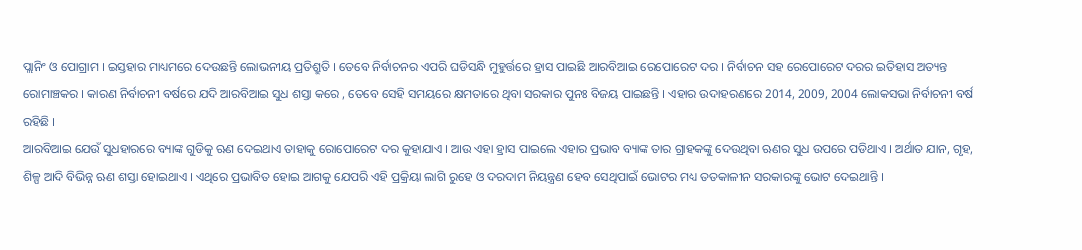ପ୍ଲାନିଂ ଓ ପୋଗ୍ରାମ । ଇସ୍ତହାର ମାଧ୍ୟମରେ ଦେଉଛନ୍ତି ଲୋଭନୀୟ ପ୍ରତିଶ୍ରୁତି । ତେବେ ନିର୍ବାଚନର ଏପରି ଘଡିସନ୍ଧି ମୁହୁର୍ତ୍ତରେ ହ୍ରାସ ପାଇଛି ଆରବିଆଇ ରେପୋରେଟ ଦର । ନିର୍ବାଚନ ସହ ରେପୋରେଟ ଦରର ଇତିହାସ ଅତ୍ୟନ୍ତ ରୋମାଞ୍ଚକର । କାରଣ ନିର୍ବାଚନୀ ବର୍ଷରେ ଯଦି ଆରବିଆଇ ସୁଧ ଶସ୍ତା କରେ , ତେବେ ସେହି ସମୟରେ କ୍ଷମତାରେ ଥିବା ସରକାର ପୁନଃ ବିଜୟ ପାଇଛନ୍ତି । ଏହାର ଉଦାହରଣରେ 2014, 2009, 2004 ଲୋକସଭା ନିର୍ବାଚନୀ ବର୍ଷ ରହିଛି ।
ଆରବିଆଇ ଯେଉଁ ସୁଧହାରରେ ବ୍ୟାଙ୍କ ଗୁଡିକୁ ଋଣ ଦେଇଥାଏ ତାହାକୁ ରୋପୋରେଟ ଦର କୁହାଯାଏ । ଆଉ ଏହା ହ୍ରାସ ପାଇଲେ ଏହାର ପ୍ରଭାବ ବ୍ୟାଙ୍କ ତାର ଗ୍ରାହକଙ୍କୁ ଦେଉଥିବା ଋଣର ସୁଧ ଉପରେ ପଡିଥାଏ । ଅର୍ଥାତ ଯାନ, ଗୃହ, ଶିଳ୍ପ ଆଦି ବିଭିନ୍ନ ଋଣ ଶସ୍ତା ହୋଇଥାଏ । ଏଥିରେ ପ୍ରଭାବିତ ହୋଇ ଆଗକୁ ଯେପରି ଏହି ପ୍ରକ୍ରିୟା ଲାଗି ରୁହେ ଓ ଦରଦାମ ନିୟନ୍ତ୍ରଣ ହେବ ସେଥିପାଇଁ ଭୋଟର ମଧ୍ୟ ତତକାଳୀନ ସରକାରଙ୍କୁ ଭୋଟ ଦେଇଥାନ୍ତି ।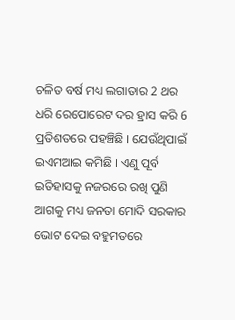ଚଳିତ ବର୍ଷ ମଧ୍ୟ ଲଗାତାର 2 ଥର ଧରି ରେପୋରେଟ ଦର ହ୍ରାସ କରି 6 ପ୍ରତିଶତରେ ପହଞ୍ଚିଛି । ଯେଉଁଥିପାଇଁ ଇଏମଆଇ କମିଛି । ଏଣୁ ପୂର୍ବ ଇତିହାସକୁ ନଜରରେ ରଖି ପୁଣି ଆଗକୁ ମଧ୍ୟ ଜନତା ମୋଦି ସରକାର ଭୋଟ ଦେଇ ବହୁମତରେ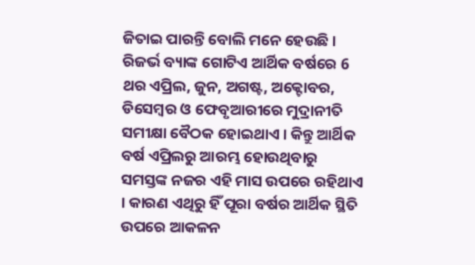ଜିତାଇ ପାରନ୍ତି ବୋଲି ମନେ ହେଉଛି ।
ରିଜର୍ଭ ବ୍ୟାଙ୍କ ଗୋଟିଏ ଆର୍ଥିକ ବର୍ଷରେ 6 ଥର ଏପ୍ରିଲ, ଜୁନ, ଅଗଷ୍ଟ, ଅକ୍ଟୋବର, ଡିସେମ୍ବର ଓ ଫେବୃଆରୀରେ ମୁଦ୍ରାନୀତି ସମୀକ୍ଷା ବୈଠକ ହୋଇଥାଏ । କିନ୍ତୁ ଆର୍ଥିକ ବର୍ଷ ଏପ୍ରିଲରୁ ଆରମ୍ଭ ହୋଉଥିବାରୁ ସମସ୍ତଙ୍କ ନଜର ଏହି ମାସ ଉପରେ ରହିଥାଏ । କାରଣ ଏଥିରୁ ହିଁ ପୂରା ବର୍ଷର ଆର୍ଥିକ ସ୍ଥିତି ଉପରେ ଆକଳନ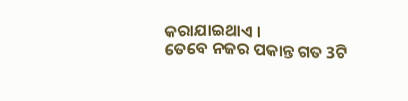କରାଯାଇଥାଏ ।
ତେବେ ନଜର ପକାନ୍ତ ଗତ 3ଟି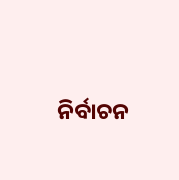ନିର୍ବାଚନ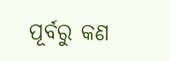ପୂର୍ବରୁ କଣ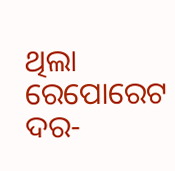ଥିଲା ରେପୋରେଟ ଦର-